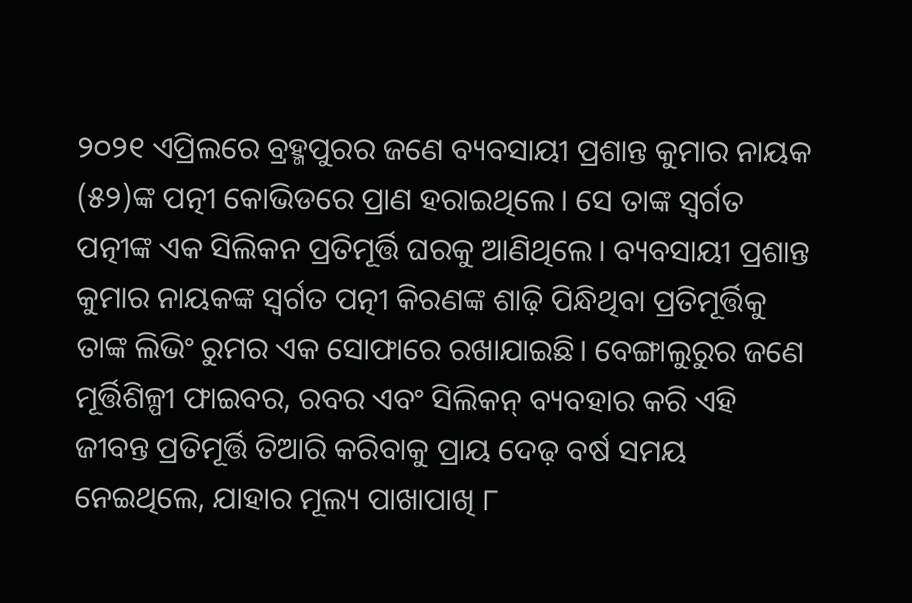୨୦୨୧ ଏପ୍ରିଲରେ ବ୍ରହ୍ମପୁରର ଜଣେ ବ୍ୟବସାୟୀ ପ୍ରଶାନ୍ତ କୁମାର ନାୟକ (୫୨)ଙ୍କ ପତ୍ନୀ କୋଭିଡରେ ପ୍ରାଣ ହରାଇଥିଲେ। ସେ ତାଙ୍କ ସ୍ବର୍ଗତ ପତ୍ନୀଙ୍କ ଏକ ସିଲିକନ ପ୍ରତିମୂର୍ତ୍ତି ଘରକୁ ଆଣିଥିଲେ। ବ୍ୟବସାୟୀ ପ୍ରଶାନ୍ତ କୁମାର ନାୟକଙ୍କ ସ୍ବର୍ଗତ ପତ୍ନୀ କିରଣଙ୍କ ଶାଢ଼ି ପିନ୍ଧିଥିବା ପ୍ରତିମୂର୍ତ୍ତିକୁ ତାଙ୍କ ଲିଭିଂ ରୁମର ଏକ ସୋଫାରେ ରଖାଯାଇଛି। ବେଙ୍ଗାଲୁରୁର ଜଣେ ମୂର୍ତ୍ତିଶିଳ୍ପୀ ଫାଇବର, ରବର ଏବଂ ସିଲିକନ୍ ବ୍ୟବହାର କରି ଏହି ଜୀବନ୍ତ ପ୍ରତିମୂର୍ତ୍ତି ତିଆରି କରିବାକୁ ପ୍ରାୟ ଦେଢ଼ ବର୍ଷ ସମୟ ନେଇଥିଲେ, ଯାହାର ମୂଲ୍ୟ ପାଖାପାଖି ୮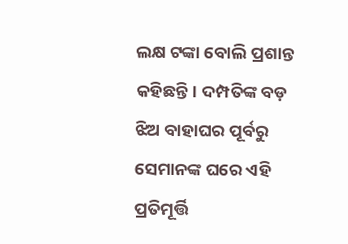ଲକ୍ଷ ଟଙ୍କା ବୋଲି ପ୍ରଶାନ୍ତ କହିଛନ୍ତି। ଦମ୍ପତିଙ୍କ ବଡ଼ ଝିଅ ବାହାଘର ପୂର୍ବରୁ ସେମାନଙ୍କ ଘରେ ଏହି ପ୍ରତିମୂର୍ତ୍ତି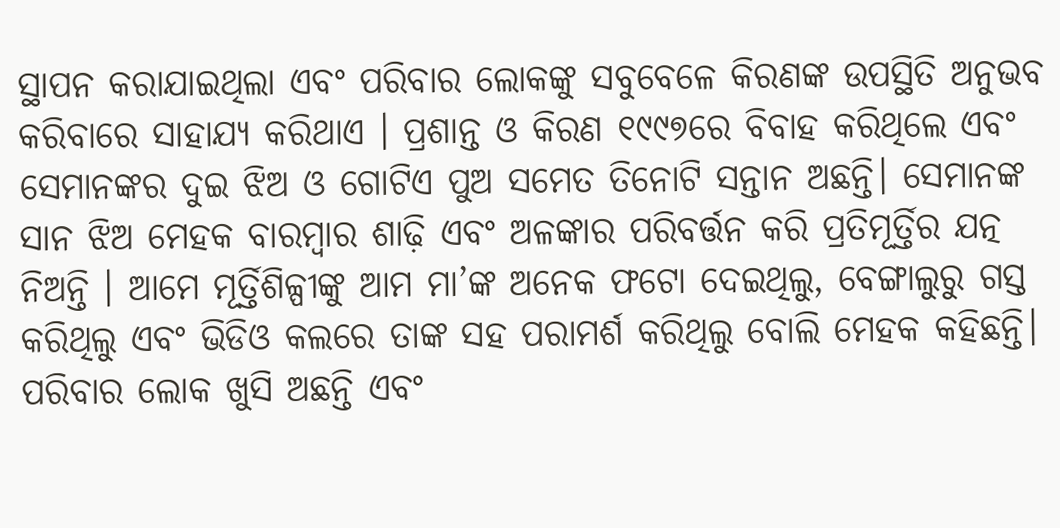ସ୍ଥାପନ କରାଯାଇଥିଲା ଏବଂ ପରିବାର ଲୋକଙ୍କୁ ସବୁବେଳେ କିରଣଙ୍କ ଉପସ୍ଥିତି ଅନୁଭବ କରିବାରେ ସାହାଯ୍ୟ କରିଥାଏ । ପ୍ରଶାନ୍ତ ଓ କିରଣ ୧୯୯୭ରେ ବିବାହ କରିଥିଲେ ଏବଂ ସେମାନଙ୍କର ଦୁଇ ଝିଅ ଓ ଗୋଟିଏ ପୁଅ ସମେତ ତିନୋଟି ସନ୍ତାନ ଅଛନ୍ତି। ସେମାନଙ୍କ ସାନ ଝିଅ ମେହକ ବାରମ୍ବାର ଶାଢ଼ି ଏବଂ ଅଳଙ୍କାର ପରିବର୍ତ୍ତନ କରି ପ୍ରତିମୂର୍ତ୍ତିର ଯତ୍ନ ନିଅନ୍ତି । ଆମେ ମୂର୍ତ୍ତିଶିଳ୍ପୀଙ୍କୁ ଆମ ମା’ଙ୍କ ଅନେକ ଫଟୋ ଦେଇଥିଲୁ, ବେଙ୍ଗାଲୁରୁ ଗସ୍ତ କରିଥିଲୁ ଏବଂ ଭିଡିଓ କଲରେ ତାଙ୍କ ସହ ପରାମର୍ଶ କରିଥିଲୁ ବୋଲି ମେହକ କହିଛନ୍ତି। ପରିବାର ଲୋକ ଖୁସି ଅଛନ୍ତି ଏବଂ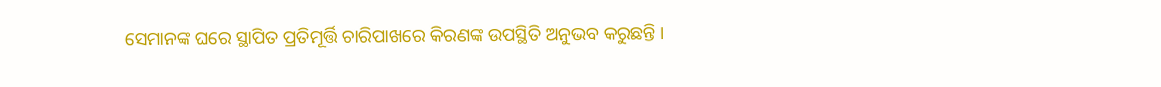ସେମାନଙ୍କ ଘରେ ସ୍ଥାପିତ ପ୍ରତିମୂର୍ତ୍ତି ଚାରିପାଖରେ କିରଣଙ୍କ ଉପସ୍ଥିତି ଅନୁଭବ କରୁଛନ୍ତି ।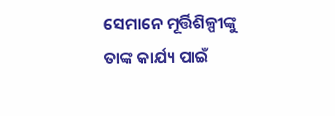ସେମାନେ ମୂର୍ତ୍ତିଶିଳ୍ପୀଙ୍କୁ ତାଙ୍କ କାର୍ଯ୍ୟ ପାଇଁ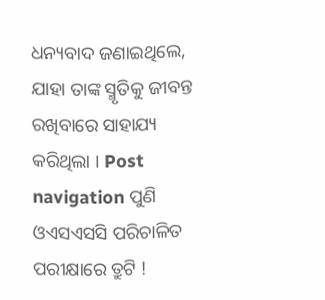ଧନ୍ୟବାଦ ଜଣାଇଥିଲେ, ଯାହା ତାଙ୍କ ସ୍ମୃତିକୁ ଜୀବନ୍ତ ରଖିବାରେ ସାହାଯ୍ୟ କରିଥିଲା । Post navigation ପୁଣି ଓଏସଏସସି ପରିଚାଳିତ ପରୀକ୍ଷାରେ ତ୍ରୁଟି !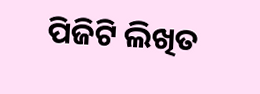ପିଜିଟି ଲିଖିତ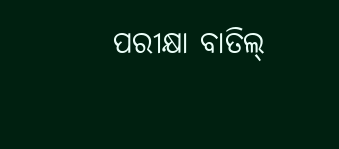ପରୀକ୍ଷା ବାତିଲ୍